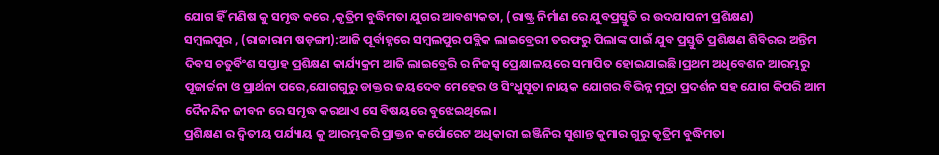ଯୋଗ ହିଁ ମଣିଷ କୁ ସମୃଦ୍ଧ କରେ ,କୃତ୍ରିମ ବୁଦ୍ଧିମତା ଯୁଗର ଆବଶ୍ୟକତା, (ରାଷ୍ଟ୍ର ନିର୍ମାଣ ରେ ଯୁବପ୍ରସ୍ତୁତି ର ଉଦଯାପନୀ ପ୍ରଶିକ୍ଷଣ)
ସମ୍ବଲପୁର , (ରାଜାରାମ ଷଡ଼ଙ୍ଗୀ):ଆଜି ପୂର୍ବାହ୍ନରେ ସମ୍ବଲପୁର ପବ୍ଲିକ ଲାଇବ୍ରେରୀ ତରଫରୁ ପିଲାଙ୍କ ପାଇଁ ଯୁବ ପ୍ରସ୍ତୁତି ପ୍ରଶିକ୍ଷଣ ଶିବିରର ଅନ୍ତିମ ଦିବସ ଚତୁର୍ବିଂଶ ସପ୍ତାହ ପ୍ରଶିକ୍ଷଣ କାର୍ଯ୍ୟକ୍ରମ ଆଜି ଲାଇବ୍ରେରି ର ନିଜସ୍ୱ ପ୍ରେକ୍ଷାଳୟରେ ସମାପିତ ହୋଇଯାଇଛି।ପ୍ରଥମ ଅଧିବେଶନ ଆରମ୍ଭରୁ ପୂଜାର୍ଚ୍ଚନା ଓ ପ୍ରାର୍ଥନା ପରେ,ଯୋଗଗୁରୁ ଡାକ୍ତର ଜୟଦେବ ମେହେର ଓ ସିଂଧୁସୂତା ନାୟକ ଯୋଗର ବିଭିନ୍ନ ମୁଦ୍ରା ପ୍ରଦର୍ଶନ ସହ ଯୋଗ କିପରି ଆମ ଦୈନନ୍ଦିନ ଜୀବନ ରେ ସମୃଦ୍ଧ କରଥାଏ ସେ ବିଷୟରେ ବୁଝେଇଥିଲେ।
ପ୍ରଶିକ୍ଷଣ ର ଦ୍ଵିତୀୟ ପର୍ଯ୍ୟାୟ କୁ ଆରମ୍ଭକରି ପ୍ରାକ୍ତନ କର୍ପୋରେଟ ଅଧିକାରୀ ଇଞ୍ଜିନିର ସୁଶାନ୍ତ କୁମାର ଗୁରୁ କୃତ୍ରିମ ବୁଦ୍ଧିମତା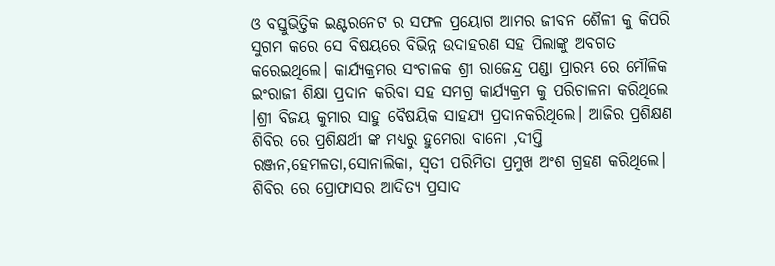ଓ ବସ୍ତୁଭିତ୍ତିକ ଇଣ୍ଟରନେଟ ର ସଫଳ ପ୍ରୟୋଗ ଆମର ଜୀବନ ଶୈଳୀ କୁ କିପରି ସୁଗମ କରେ ସେ ବିଷୟରେ ବିଭିନ୍ନ ଉଦାହରଣ ସହ ପିଲାଙ୍କୁ ଅବଗତ କରେଇଥିଲେ। କାର୍ଯ୍ୟକ୍ରମର ସଂଚାଳକ ଶ୍ରୀ ରାଜେନ୍ଦ୍ର ପଣ୍ଡା ପ୍ରାରମ୍ଭ ରେ ମୌଳିକ ଇଂରାଜୀ ଶିକ୍ଷା ପ୍ରଦାନ କରିବା ସହ ସମଗ୍ର କାର୍ଯ୍ୟକ୍ରମ କୁ ପରିଚାଳନା କରିଥିଲେ ।ଶ୍ରୀ ବିଜୟ କୁମାର ସାହୁ ବୈଷୟିକ ସାହଯ୍ୟ ପ୍ରଦାନକରିଥିଲେ। ଆଜିର ପ୍ରଶିକ୍ଷଣ ଶିବିର ରେ ପ୍ରଶିକ୍ଷର୍ଥୀ ଙ୍କ ମଧ୍ୟରୁ ହୁମେରା ବାନୋ ,ଦୀପ୍ତି ରଞ୍ଜନ,ହେମଳତା,ସୋନାଲିକା, ସ୍ବତୀ ପରିମିତା ପ୍ରମୁଖ ଅଂଶ ଗ୍ରହଣ କରିଥିଲେ। ଶିବିର ରେ ପ୍ରୋଫାସର ଆଦିତ୍ୟ ପ୍ରସାଦ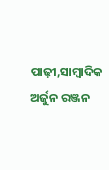ପାଢ଼ୀ,ସାମ୍ବାଦିକ ଅର୍ଜୁନ ରଞ୍ଜନ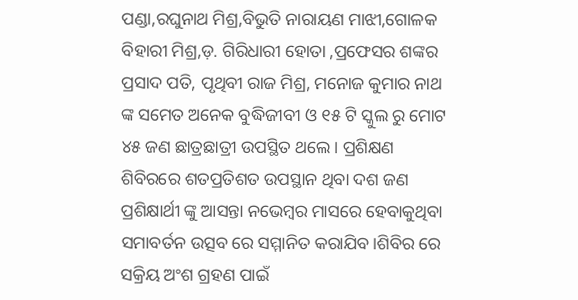ପଣ୍ଡା,ରଘୁନାଥ ମିଶ୍ର,ବିଭୁତି ନାରାୟଣ ମାଝୀ,ଗୋଳକ ବିହାରୀ ମିଶ୍ର,ଡ଼. ଗିରିଧାରୀ ହୋତା ,ପ୍ରଫେସର ଶଙ୍କର ପ୍ରସାଦ ପତି, ପୃଥିବୀ ରାଜ ମିଶ୍ର, ମନୋଜ କୁମାର ନାଥ ଙ୍କ ସମେତ ଅନେକ ବୁଦ୍ଧିଜୀବୀ ଓ ୧୫ ଟି ସ୍କୁଲ ରୁ ମୋଟ ୪୫ ଜଣ ଛାତ୍ରଛାତ୍ରୀ ଉପସ୍ଥିତ ଥଲେ। ପ୍ରଶିକ୍ଷଣ ଶିବିରରେ ଶତପ୍ରତିଶତ ଉପସ୍ଥାନ ଥିବା ଦଶ ଜଣ ପ୍ରଶିକ୍ଷାର୍ଥୀ ଙ୍କୁ ଆସନ୍ତା ନଭେମ୍ବର ମାସରେ ହେବାକୁଥିବା ସମାବର୍ତନ ଉତ୍ସବ ରେ ସମ୍ମାନିତ କରାଯିବ।ଶିବିର ରେ ସକ୍ରିୟ ଅଂଶ ଗ୍ରହଣ ପାଇଁ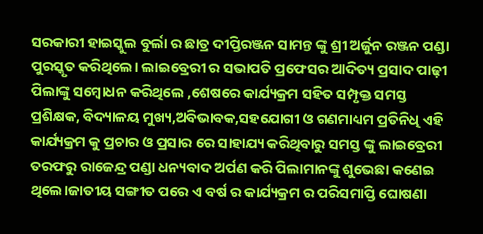ସରକାରୀ ହାଇସ୍କୁଲ ବୁର୍ଲା ର ଛାତ୍ର ଦୀପ୍ତିରଞ୍ଜନ ସାମନ୍ତ ଙ୍କୁ ଶ୍ରୀ ଅର୍ଜୁନ ରଞ୍ଜନ ପଣ୍ଡା ପୁରସ୍କୃତ କରିଥିଲେ। ଲାଇବ୍ରେରୀ ର ସଭାପତି ପ୍ରଫେସର ଆଦିତ୍ୟ ପ୍ରସାଦ ପାଢ଼ୀ ପିଲାଙ୍କୁ ସମ୍ବୋଧନ କରିଥିଲେ ,ଶେଷରେ କାର୍ଯ୍ୟକ୍ରମ ସହିତ ସମ୍ପୃକ୍ତ ସମସ୍ତ ପ୍ରଶିକ୍ଷକ, ବିଦ୍ୟାଳୟ ମୁଖ୍ୟ,ଅବିଭାବକ,ସହଯୋଗୀ ଓ ଗଣମାଧ୍ୟମ ପ୍ରତିନିଧି ଏହି କାର୍ଯ୍ୟକ୍ରମ କୁ ପ୍ରଚାର ଓ ପ୍ରସାର ରେ ସାହାଯ୍ୟ କରିଥିବାରୁ ସମସ୍ତ ଙ୍କୁ ଲାଇବ୍ରେରୀ ତରଫରୁ ରାଜେନ୍ଦ୍ର ପଣ୍ଡା ଧନ୍ୟବାଦ ଅର୍ପଣ କରି ପିଲାମାନଙ୍କୁ ଶୁଭେଛା କଣେଇ ଥିଲେ।ଜାତୀୟ ସଙ୍ଗୀତ ପରେ ଏ ବର୍ଷ ର କାର୍ଯ୍ୟକ୍ରମ ର ପରିସମାପ୍ତି ଘୋଷଣା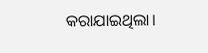କରାଯାଇଥିଲା।